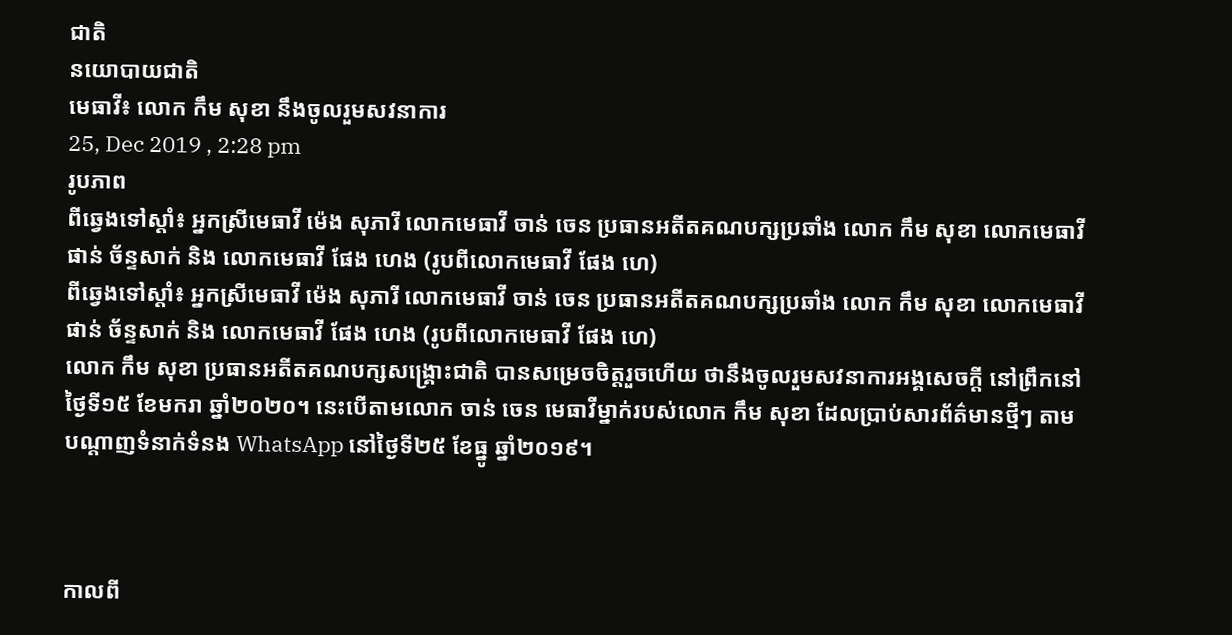ជាតិ
នយោបាយជាតិ
មេធាវី៖ លោក កឹម សុខា នឹងចូលរួមសវនាការ
25, Dec 2019 , 2:28 pm
រូបភាព
ពីឆ្វេងទៅស្តាំ៖ អ្នកស្រីមេធាវី ម៉េង សុភារី លោកមេធាវី ចាន់ ចេន ប្រធានអតីតគណបក្សប្រឆាំង លោក កឹម សុខា លោកមេធាវី ផាន់ ច័ន្ទសាក់ និង លោកមេធាវី ផែង ហេង (រូបពីលោកមេធាវី ផែង ហេ)
ពីឆ្វេងទៅស្តាំ៖ អ្នកស្រីមេធាវី ម៉េង សុភារី លោកមេធាវី ចាន់ ចេន ប្រធានអតីតគណបក្សប្រឆាំង លោក កឹម សុខា លោកមេធាវី ផាន់ ច័ន្ទសាក់ និង លោកមេធាវី ផែង ហេង (រូបពីលោកមេធាវី ផែង ហេ)
លោក កឹម សុខា ប្រធានអតីតគណបក្សសង្គ្រោះជាតិ បានសម្រេចចិត្តរួចហើយ ថានឹងចូលរួមសវនាការអង្គសេចក្តី នៅព្រឹកនៅថ្ងៃទី១៥ ខែមករា ឆ្នាំ២០២០។ នេះបើតាមលោក ចាន់ ចេន មេធាវីម្នាក់របស់លោក កឹម សុខា ដែលប្រាប់សារព័ត៌មានថ្មីៗ តាមបណ្តាញទំនាក់ទំនង WhatsApp នៅថ្ងៃទី២៥ ខែធ្នូ ឆ្នាំ២០១៩។



កាលពី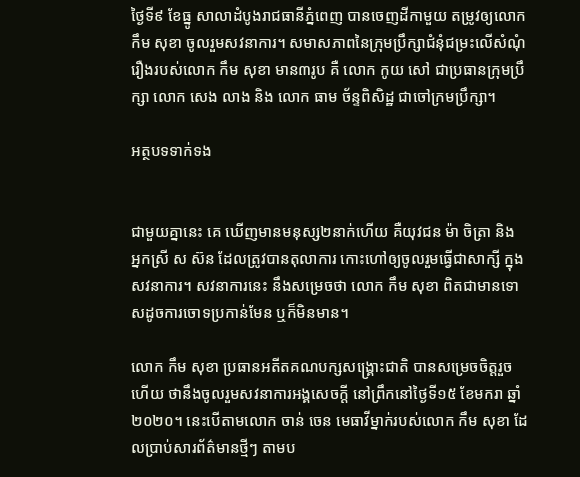ថ្ងៃទី៩ ខែធ្នូ សាលាដំបូងរាជធានីភ្នំពេញ បានចេញដីកាមួយ តម្រូវឲ្យលោក កឹម សុខា ចូលរួមសវនាការ។ សមាសភាពនៃក្រុមប្រឹក្សាជំនុំជម្រះលើសំណុំរឿងរបស់លោក កឹម សុខា មាន៣រូប គឺ លោក កូយ សៅ ជាប្រធានក្រុមប្រឹក្សា លោក សេង លាង និង លោក ធាម ច័ន្ទពិសិដ្ឋ ជាចៅក្រមប្រឹក្សា។

អត្ថបទទាក់ទង


ជាមួយគ្នានេះ គេ ឃើញមានមនុស្ស២នាក់ហើយ គឺយុវជន ម៉ា ចិត្រា និង អ្នកស្រី ស ស៊ន ដែលត្រូវបានតុលាការ កោះហៅឲ្យចូលរួមធ្វើជាសាក្សី ក្នុងសវនាការ។ សវនាការនេះ នឹងសម្រេចថា លោក កឹម សុខា ពិតជាមានទោសដូចការចោទប្រកាន់មែន ឬក៏មិនមាន។

លោក កឹម សុខា ប្រធានអតីតគណបក្សសង្គ្រោះជាតិ បានសម្រេចចិត្តរួចហើយ ថានឹងចូលរួមសវនាការអង្គសេចក្តី នៅព្រឹកនៅថ្ងៃទី១៥ ខែមករា ឆ្នាំ២០២០។ នេះបើតាមលោក ចាន់ ចេន មេធាវីម្នាក់របស់លោក កឹម សុខា ដែលប្រាប់សារព័ត៌មានថ្មីៗ តាមប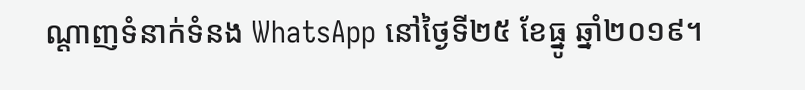ណ្តាញទំនាក់ទំនង WhatsApp នៅថ្ងៃទី២៥ ខែធ្នូ ឆ្នាំ២០១៩។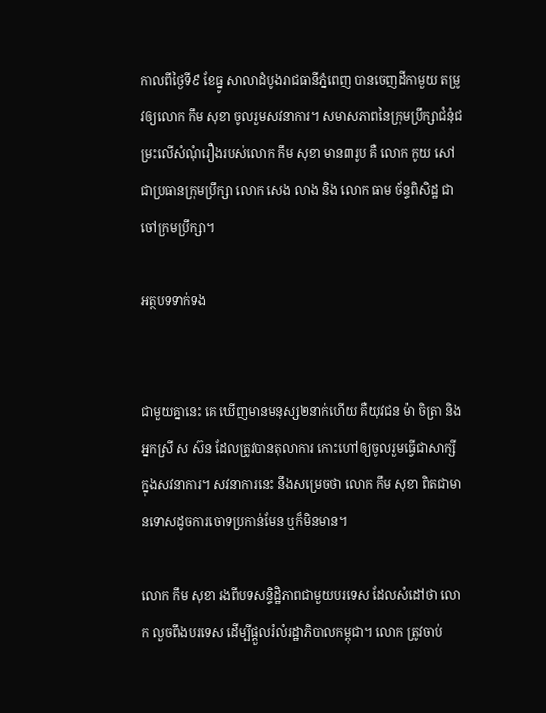កាលពីថ្ងៃទី៩ ខែធ្នូ សាលាដំបូងរាជធានីភ្នំពេញ បានចេញដីកាមួយ តម្រូវឲ្យលោក កឹម សុខា ចូលរួមសវនាការ។ សមាសភាពនៃក្រុមប្រឹក្សាជំនុំជម្រះលើសំណុំរឿងរបស់លោក កឹម សុខា មាន៣រូប គឺ លោក កូយ សៅ ជាប្រធានក្រុមប្រឹក្សា លោក សេង លាង និង លោក ធាម ច័ន្ទពិសិដ្ឋ ជាចៅក្រមប្រឹក្សា។

អត្ថបទទាក់ទង


ជាមួយគ្នានេះ គេ ឃើញមានមនុស្ស២នាក់ហើយ គឺយុវជន ម៉ា ចិត្រា និង អ្នកស្រី ស ស៊ន ដែលត្រូវបានតុលាការ កោះហៅឲ្យចូលរួមធ្វើជាសាក្សី ក្នុងសវនាការ។ សវនាការនេះ នឹងសម្រេចថា លោក កឹម សុខា ពិតជាមានទោសដូចការចោទប្រកាន់មែន ឬក៏មិនមាន។

លោក កឹម សុខា រងពីបទសន្ទិដ្ឋិភាពជាមួយបរទេស ដែលសំដៅថា លោក លួចពឹងបរទេស ដើម្បីផ្តួលរំលំរដ្ឋាភិបាលកម្ពុជា។ លោក ត្រូវចាប់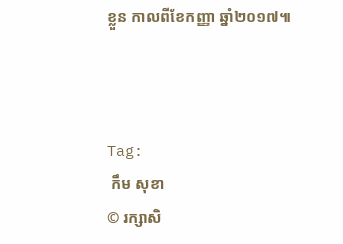ខ្លួន កាលពីខែកញ្ញា ឆ្នាំ២០១៧៕



Tag:
 កឹម សុខា
© រក្សាសិ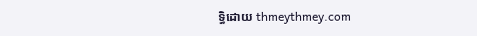ទ្ធិដោយ thmeythmey.com